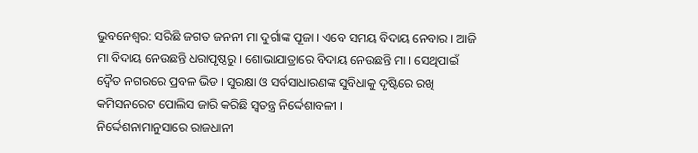ଭୁବନେଶ୍ବର: ସରିଛି ଜଗତ ଜନନୀ ମା ଦୁର୍ଗାଙ୍କ ପୂଜା । ଏବେ ସମୟ ବିଦାୟ ନେବାର । ଆଜି ମା ବିଦାୟ ନେଉଛନ୍ତି ଧରାପୃଷ୍ଠରୁ । ଶୋଭାଯାତ୍ରାରେ ବିଦାୟ ନେଉଛନ୍ତି ମା । ସେଥିପାଇଁ ଦ୍ବୈତ ନଗରରେ ପ୍ରବଳ ଭିଡ । ସୁରକ୍ଷା ଓ ସର୍ବସାଧାରଣଙ୍କ ସୁବିଧାକୁ ଦୃଷ୍ଟିରେ ରଖି କମିସନରେଟ ପୋଲିସ ଜାରି କରିଛି ସ୍ବତନ୍ତ୍ର ନିର୍ଦ୍ଦେଶାବଳୀ ।
ନିର୍ଦ୍ଦେଶନାମାନୁସାରେ ରାଜଧାନୀ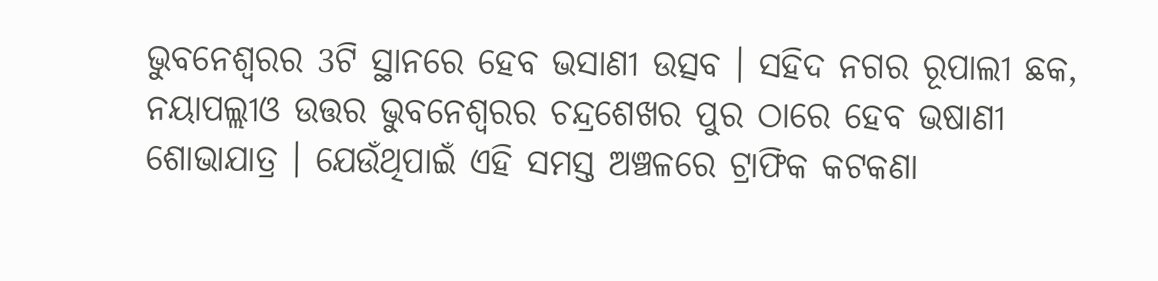ଭୁବନେଶ୍ବରର 3ଟି ସ୍ଥାନରେ ହେବ ଭସାଣୀ ଉତ୍ସବ । ସହିଦ ନଗର ରୂପାଲୀ ଛକ, ନୟାପଲ୍ଲୀଓ ଉତ୍ତର ଭୁବନେଶ୍ବରର ଚନ୍ଦ୍ରଶେଖର ପୁର ଠାରେ ହେବ ଭଷାଣୀ ଶୋଭାଯାତ୍ର । ଯେଉଁଥିପାଇଁ ଏହି ସମସ୍ତ ଅଞ୍ଚଳରେ ଟ୍ରାଫିକ କଟକଣା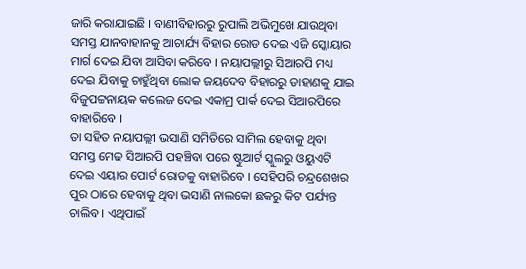ଜାରି କରାଯାଇଛି । ବାଣୀବିହାରରୁ ରୁପାଲି ଅଭିମୁଖେ ଯାଉଥିବା ସମସ୍ତ ଯାନବାହାନକୁ ଆଚାର୍ଯ୍ୟ ବିହାର ରୋଡ ଦେଇ ଏଜି ସ୍କୋୟାର ମାର୍ଗ ଦେଇ ଯିବା ଆସିବା କରିବେ । ନୟାପଲ୍ଲୀରୁ ସିଆରପି ମଧ୍ୟ ଦେଇ ଯିବାକୁ ଚାହୁଁଥିବା ଲୋକ ଜୟଦେବ ବିହାରରୁ ଡାହାଣକୁ ଯାଇ ବିଜୁପଟ୍ଟନାୟକ କଲେଜ ଦେଇ ଏକାମ୍ର ପାର୍କ ଦେଇ ସିଆରପିରେ ବାହାରିବେ ।
ତା ସହିତ ନୟାପଲ୍ଲୀ ଭସାଣି ସମିତିରେ ସାମିଲ ହେବାକୁ ଥିବା ସମସ୍ତ ମେଢ ସିଆରପି ପହଞ୍ଚିବା ପରେ ଷ୍ଟୁଆର୍ଟ ସ୍କୁଲରୁ ଓୟୁଏଟି ଦେଇ ଏୟାର ପୋର୍ଟ ରୋଡକୁ ବାହାରିବେ । ସେହିପରି ଚନ୍ଦ୍ରଶେଖର ପୁର ଠାରେ ହେବାକୁ ଥିବା ଭସାଣି ନାଲକୋ ଛକରୁ କିଟ ପର୍ଯ୍ୟନ୍ତ ଚାଲିବ । ଏଥିପାଇଁ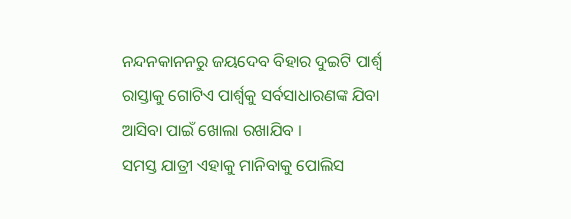ନନ୍ଦନକାନନରୁ ଜୟଦେବ ବିହାର ଦୁଇଟି ପାର୍ଶ୍ବ ରାସ୍ତାକୁ ଗୋଟିଏ ପାର୍ଶ୍ବକୁ ସର୍ବସାଧାରଣଙ୍କ ଯିବା ଆସିବା ପାଇଁ ଖୋଲା ରଖାଯିବ ।
ସମସ୍ତ ଯାତ୍ରୀ ଏହାକୁ ମାନିବାକୁ ପୋଲିସ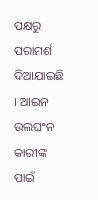ପକ୍ଷରୁ ପରାମର୍ଶ ଦିଆଯାଇଛି । ଆଇନ ଉଲଘଂନ କାରୀଙ୍କ ପାଇଁ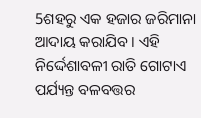5ଶହରୁ ଏକ ହଜାର ଜରିମାନା ଆଦାୟ କରାଯିବ । ଏହି ନିର୍ଦ୍ଦେଶାବଳୀ ରାତି ଗୋଟାଏ ପର୍ଯ୍ୟନ୍ତ ବଳବତ୍ତର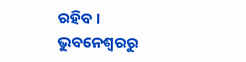ରହିବ ।
ଭୁବନେଶ୍ବରରୁ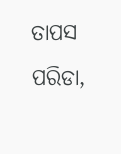ତାପସ ପରିଡା,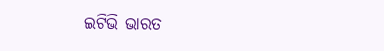ଇଟିଭି ଭାରତ